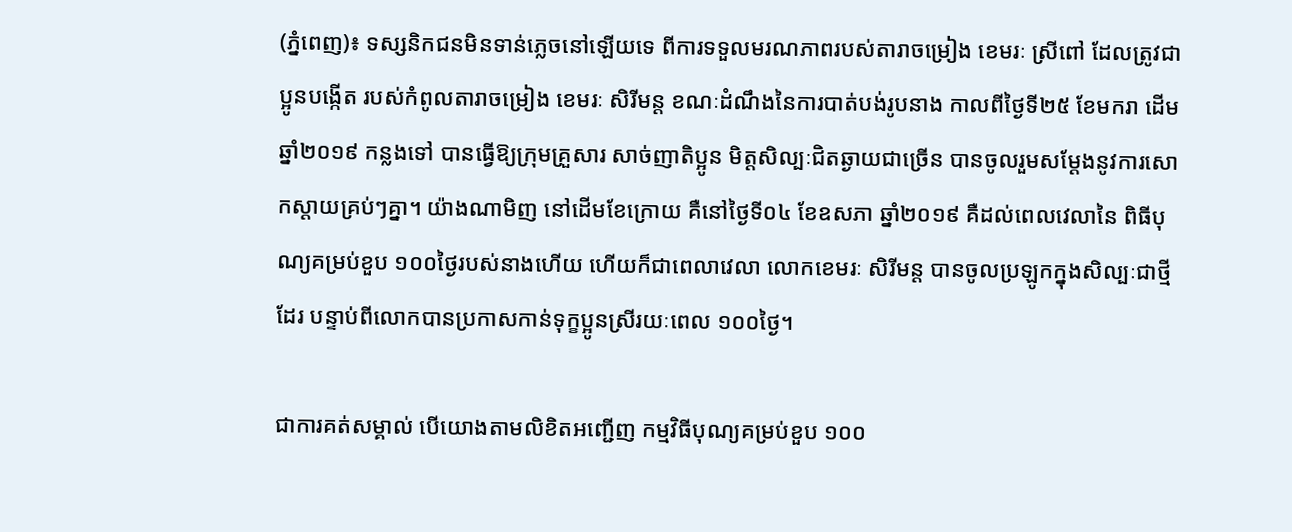(ភ្នំពេញ)៖ ទស្សនិកជនមិនទាន់ភ្លេចនៅឡើយទេ ពីការទទួលមរណភាពរបស់តារាចម្រៀង ខេមរៈ ស្រីពៅ ដែលត្រូវជាប្អូនបង្កើត របស់កំពូលតារាចម្រៀង ខេមរៈ សិរីមន្ត ខណៈដំណឹងនៃការបាត់បង់រូបនាង កាលពីថ្ងៃទី២៥ ខែមករា ដើមឆ្នាំ២០១៩ កន្លងទៅ បានធ្វើឱ្យក្រុមគ្រួសារ សាច់ញាតិប្អូន មិត្តសិល្បៈជិតឆ្ងាយជាច្រើន បានចូលរួមសម្តែងនូវការសោកស្តាយគ្រប់ៗគ្នា។ យ៉ាងណាមិញ នៅដើមខែក្រោយ គឺនៅថ្ងៃទី០៤ ខែឧសភា ឆ្នាំ២០១៩ គឺដល់ពេលវេលានៃ ពិធីបុណ្យគម្រប់ខួប ១០០ថ្ងៃរបស់នាងហើយ ហើយក៏ជាពេលាវេលា លោកខេមរៈ សិរីមន្ត បានចូលប្រឡូកក្នុងសិល្បៈជាថ្មីដែរ បន្ទាប់ពីលោកបានប្រកាសកាន់ទុក្ខប្អូនស្រីរយៈពេល ១០០ថ្ងៃ។

ជាការគត់សម្គាល់ បើយោងតាមលិខិតអញ្ជើញ កម្មវិធីបុណ្យគម្រប់ខួប ១០០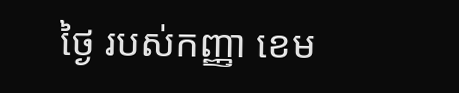ថ្ងៃ របស់កញ្ញា ខេម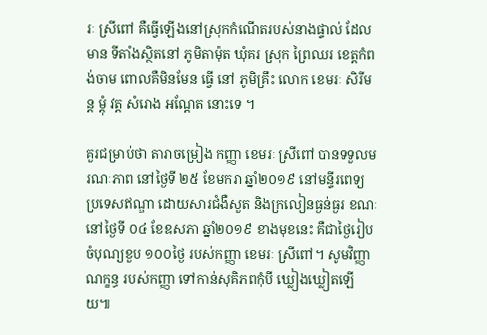រៈ ស្រីពៅ គឺធ្វើឡើងនៅស្រុកកំណើតរបស់នាងផ្ទាល់ ដែលមាន ទីតាំងស្ថិតនៅ ភូមិតាម៉ុត ឃុំគរ ស្រុក ព្រៃឈរ ខេត្តកំពង់ចាម ពោលគឺមិនមែន ធ្វើ នៅ ភូមិគ្រឹះ លោក ខេមរៈ សិរីមន្ត ម្តុំ វត្ត សំរោង អណ្ដែត នោះទេ ។

គួរជម្រាប់ថា តារាចម្រៀង កញ្ញា ខេមរៈ ស្រីពៅ បានទទួលមរណៈភាព នៅថ្ងៃទី ២៥ ខែមករា ឆ្នាំ២០១៩ នៅមន្ទីរពេទ្យប្រទេសឥណ្ឌា ដោយសារជំងឺសួត និងក្រលៀនធ្ងន់ធ្ងរ ខណៈនៅថ្ងៃទី ០៤ ខែឧសភា ឆ្នាំ២០១៩ ខាងមុខនេះ គឺជាថ្ងៃរៀបចំបុណ្យខួប ១០០ថ្ងៃ របស់កញ្ញា ខេមរៈ ស្រីពៅ។ សូមវិញ្ញាណក្ខន្ធ របស់កញ្ញា ទៅកាន់សុគិភពកុំបី ឃ្លៀងឃ្លៀតឡើយ៕